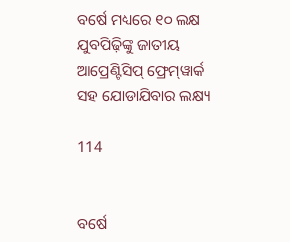ବର୍ଷେ ମଧ୍ୟରେ ୧୦ ଲକ୍ଷ ଯୁବପିଢ଼ିଙ୍କୁ ଜାତୀୟ ଆପ୍ରେଣ୍ଟିସିପ୍‍ ଫ୍ରେମ୍‍ୱାର୍କ
ସହ ଯୋଡାଯିବାର ଲକ୍ଷ୍ୟ

114


ବର୍ଷେ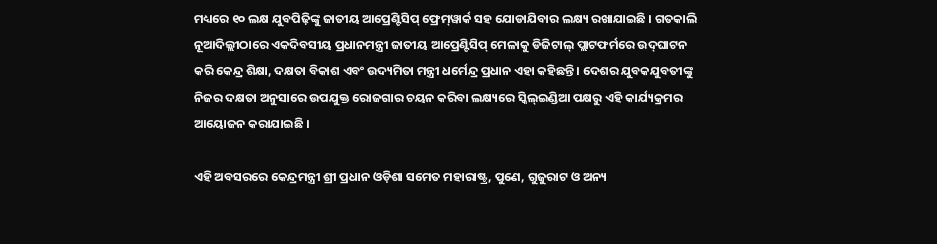ମଧ୍ୟରେ ୧୦ ଲକ୍ଷ ଯୁବପିଢ଼ିଙ୍କୁ ଜାତୀୟ ଆପ୍ରେଣ୍ଟିସିପ୍‍ ଫ୍ରେମ୍‍ୱାର୍କ ସହ ଯୋଡାଯିବାର ଲକ୍ଷ୍ୟ ରଖାଯାଇଛି । ଗତକାଲି ନୂଆଦିଲ୍ଲୀଠାରେ ଏକଦିବସୀୟ ପ୍ରଧାନମନ୍ତ୍ରୀ ଜାତୀୟ ଆପ୍ରେଣ୍ଟିସିପ୍‍ ମେଳାକୁ ଡିଜିଟାଲ୍‍ ପ୍ଲାଟଫର୍ମରେ ଉଦ୍‍ଘାଟନ କରି କେନ୍ଦ୍ର ଶିକ୍ଷା, ଦକ୍ଷତା ବିକାଶ ଏବଂ ଉଦ୍ୟମିତା ମନ୍ତ୍ରୀ ଧର୍ମେନ୍ଦ୍ର ପ୍ରଧାନ ଏହା କହିଛନ୍ତି । ଦେଶର ଯୁବକଯୁବତୀଙ୍କୁ ନିଜର ଦକ୍ଷତା ଅନୁସାରେ ଉପଯୁକ୍ତ ରୋଜଗାର ଚୟନ କରିବା ଲକ୍ଷ୍ୟରେ ସ୍କିଲ୍‍ଇଣ୍ଡିଆ ପକ୍ଷରୁ ଏହି କାର୍ଯ୍ୟକ୍ରମର ଆୟୋଜନ କରାଯାଇଛି ।

ଏହି ଅବସରରେ କେନ୍ଦ୍ରମନ୍ତ୍ରୀ ଶ୍ରୀ ପ୍ରଧାନ ଓଡ଼ିଶା ସମେତ ମହାରାଷ୍ଟ୍ର, ପୁଣେ, ଗୁଜୁରାଟ ଓ ଅନ୍ୟ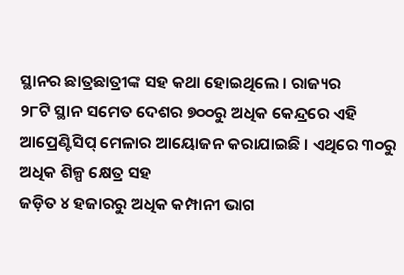ସ୍ଥାନର ଛାତ୍ରଛାତ୍ରୀଙ୍କ ସହ କଥା ହୋଇଥିଲେ । ରାଜ୍ୟର
୨୮ଟି ସ୍ଥାନ ସମେତ ଦେଶର ୭୦୦ରୁ ଅଧିକ କେନ୍ଦ୍ରରେ ଏହି ଆପ୍ରେଣ୍ଟିସିପ୍‍ ମେଳାର ଆୟୋଜନ କରାଯାଇଛି । ଏଥିରେ ୩୦ରୁ ଅଧିକ ଶିଳ୍ପ କ୍ଷେତ୍ର ସହ
ଜଡ଼ିତ ୪ ହଜାରରୁ ଅଧିକ କମ୍ପାନୀ ଭାଗ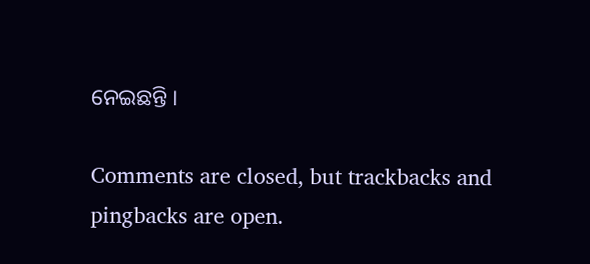ନେଇଛନ୍ତି ।

Comments are closed, but trackbacks and pingbacks are open.